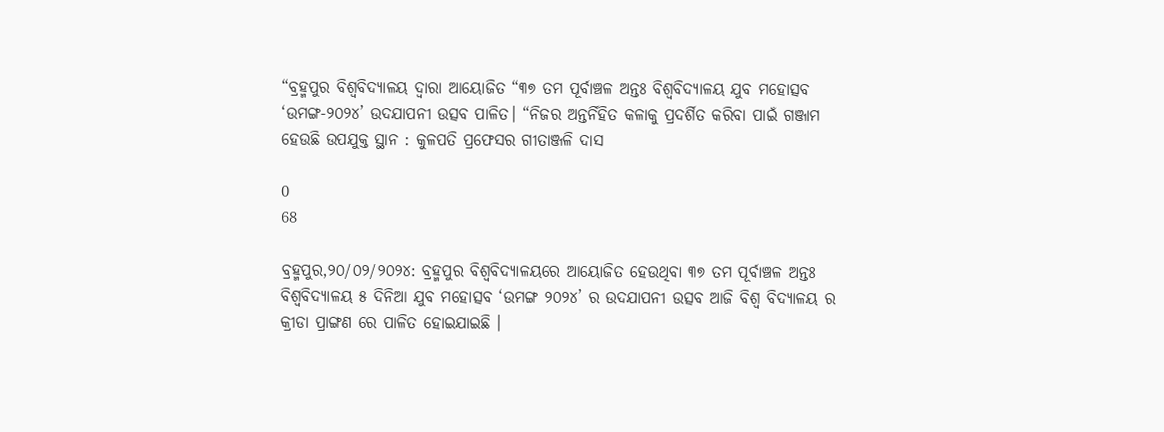“ବ୍ରହ୍ମପୁର ବିଶ୍ଵବିଦ୍ୟାଳୟ ଦ୍ଵାରା ଆୟୋଜିତ “୩୭ ତମ ପୂର୍ବାଞ୍ଚଳ ଅନ୍ତଃ ବିଶ୍ୱବିଦ୍ୟାଳୟ ଯୁବ ମହୋତ୍ସବ ‘ଉମଙ୍ଗ-୨୦୨୪’ ଉଦଯାପନୀ ଉତ୍ସବ ପାଳିତ। “ନିଜର ଅନ୍ତର୍ନିହିତ କଳାକୁ ପ୍ରଦର୍ଶିତ କରିବା ପାଇଁ ଗଞ୍ଜାମ ହେଉଛି ଉପଯୁକ୍ତ ସ୍ଥାନ : କୁଳପତି ପ୍ରଫେସର ଗୀତାଞ୍ଜଳି ଦାସ

0
68

ବ୍ରହ୍ମପୁର,୨୦/୦୨/୨୦୨୪: ବ୍ରହ୍ମପୁର ବିଶ୍ଵବିଦ୍ୟାଳୟରେ ଆୟୋଜିତ ହେଉଥିବା ୩୭ ତମ ପୂର୍ବାଞ୍ଚଳ ଅନ୍ତଃ ବିଶ୍ଵବିଦ୍ୟାଳୟ ୫ ଦିନିଆ ଯୁବ ମହୋତ୍ସବ ‘ଉମଙ୍ଗ ୨୦୨୪’ ର ଉଦଯାପନୀ ଉତ୍ସବ ଆଜି ବିଶ୍ଵ ବିଦ୍ୟାଳୟ ର କ୍ରୀଡା ପ୍ରାଙ୍ଗଣ ରେ ପାଳିତ ହୋଇଯାଇଛି ।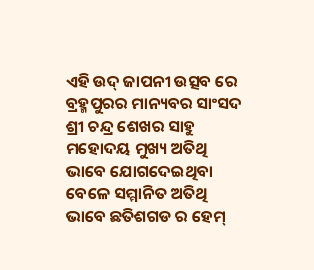ଏହି ଉଦ୍ ଜାପନୀ ଉତ୍ସବ ରେ ବ୍ରହ୍ମପୁରର ମାନ୍ୟବର ସାଂସଦ ଶ୍ରୀ ଚନ୍ଦ୍ର ଶେଖର ସାହୁ ମହୋଦୟ ମୁଖ୍ୟ ଅତିଥି ଭାବେ ଯୋଗଦେଇଥିବା ବେଳେ ସମ୍ମାନିତ ଅତିଥି ଭାବେ ଛତିଶଗଡ ର ହେମ୍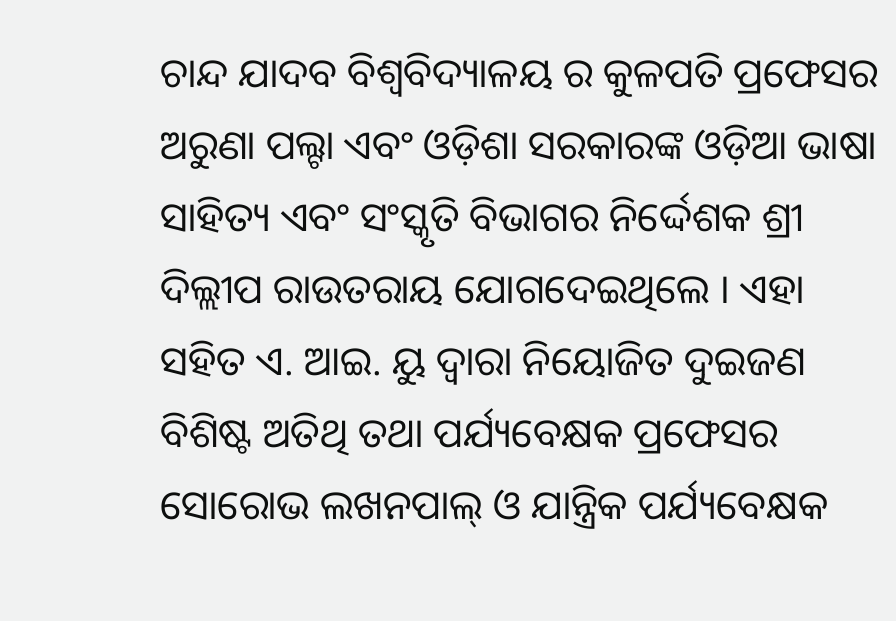ଚାନ୍ଦ ଯାଦବ ବିଶ୍ଵବିଦ୍ୟାଳୟ ର କୁଳପତି ପ୍ରଫେସର ଅରୁଣା ପଲ୍ଟା ଏବଂ ଓଡ଼ିଶା ସରକାରଙ୍କ ଓଡ଼ିଆ ଭାଷା ସାହିତ୍ୟ ଏବଂ ସଂସ୍କୃତି ବିଭାଗର ନିର୍ଦ୍ଦେଶକ ଶ୍ରୀ ଦିଲ୍ଲୀପ ରାଉତରାୟ ଯୋଗଦେଇଥିଲେ । ଏହା ସହିତ ଏ. ଆଇ. ୟୁ ଦ୍ଵାରା ନିୟୋଜିତ ଦୁଇଜଣ ବିଶିଷ୍ଟ ଅତିଥି ତଥା ପର୍ଯ୍ୟବେକ୍ଷକ ପ୍ରଫେସର ସୋରୋଭ ଲଖନପାଲ୍ ଓ ଯାନ୍ତ୍ରିକ ପର୍ଯ୍ୟବେକ୍ଷକ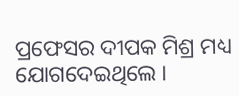ପ୍ରଫେସର ଦୀପକ ମିଶ୍ର ମଧ୍ୟ ଯୋଗଦେଇଥିଲେ ।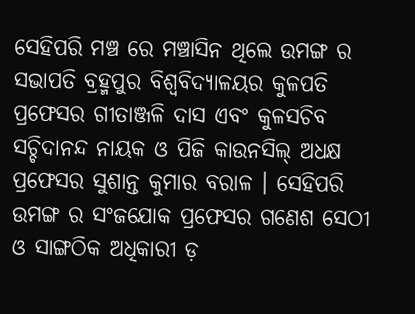ସେହିପରି ମଞ୍ଚ ରେ ମଞ୍ଚାସିନ ଥିଲେ ଉମଙ୍ଗ ର ସଭାପତି ବ୍ରହ୍ମପୁର ବିଶ୍ଵବିଦ୍ୟାଳୟର କୁଳପତି ପ୍ରଫେସର ଗୀତାଞ୍ଜଳି ଦାସ ଏବଂ କୁଳସଚିବ ସଚ୍ଚିଦାନନ୍ଦ ନାୟକ ଓ ପିଜି କାଉନସିଲ୍ ଅଧକ୍ଷ ପ୍ରଫେସର ସୁଶାନ୍ତ କୁମାର ବରାଳ । ସେହିପରି ଉମଙ୍ଗ ର ସଂଜଯୋକ ପ୍ରଫେସର ଗଣେଶ ସେଠୀ ଓ ସାଙ୍ଗଠିକ ଅଧିକାରୀ ଡ଼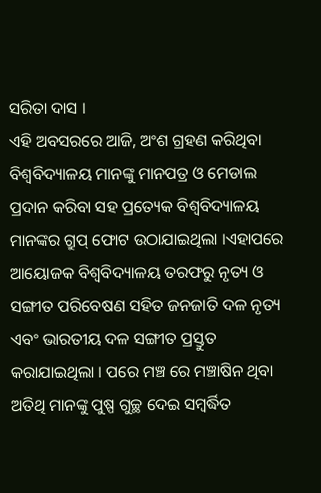ସରିତା ଦାସ ।
ଏହି ଅବସରରେ ଆଜି, ଅଂଶ ଗ୍ରହଣ କରିଥିବା ବିଶ୍ଵବିଦ୍ୟାଳୟ ମାନଙ୍କୁ ମାନପତ୍ର ଓ ମେଡାଲ ପ୍ରଦାନ କରିବା ସହ ପ୍ରତ୍ୟେକ ବିଶ୍ଵବିଦ୍ୟାଳୟ ମାନଙ୍କର ଗ୍ରୁପ୍ ଫୋଟ ଉଠାଯାଇଥିଲା ।ଏହାପରେ ଆୟୋଜକ ବିଶ୍ଵବିଦ୍ୟାଳୟ ତରଫରୁ ନୃତ୍ୟ ଓ ସଙ୍ଗୀତ ପରିବେଷଣ ସହିତ ଜନଜାତି ଦଳ ନୃତ୍ୟ ଏବଂ ଭାରତୀୟ ଦଳ ସଙ୍ଗୀତ ପ୍ରସ୍ତୁତ କରାଯାଇଥିଲା । ପରେ ମଞ୍ଚ ରେ ମଞ୍ଚାଷିନ ଥିବା ଅତିଥି ମାନଙ୍କୁ ପୁଷ୍ପ ଗୁଚ୍ଛ ଦେଇ ସମ୍ବର୍ଦ୍ଧିତ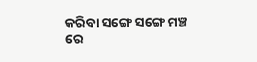କରିବା ସଙ୍ଗେ ସଙ୍ଗେ ମଞ୍ଚ ରେ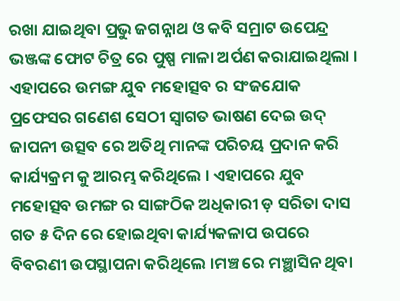ରଖା ଯାଇଥିବା ପ୍ରଭୁ ଜଗନ୍ନାଥ ଓ କବି ସମ୍ରାଟ ଉପେନ୍ଦ୍ର ଭଞ୍ଜଙ୍କ ଫୋଟ ଚିତ୍ର ରେ ପୁଷ୍ପ ମାଳା ଅର୍ପଣ କରାଯାଇଥିଲା । ଏହାପରେ ଉମଙ୍ଗ ଯୁବ ମହୋତ୍ସବ ର ସଂଜଯୋକ ପ୍ରଫେସର ଗଣେଶ ସେଠୀ ସ୍ବାଗତ ଭାଷଣ ଦେଇ ଉଦ୍ ଜାପନୀ ଉତ୍ସବ ରେ ଅତିଥି ମାନଙ୍କ ପରିଚୟ ପ୍ରଦାନ କରି କାର୍ଯ୍ୟକ୍ରମ କୁ ଆରମ୍ଭ କରିଥିଲେ । ଏହାପରେ ଯୁବ ମହୋତ୍ସବ ଉମଙ୍ଗ ର ସାଙ୍ଗଠିକ ଅଧିକାରୀ ଡ଼ ସରିତା ଦାସ ଗତ ୫ ଦିନ ରେ ହୋଇଥିବା କାର୍ଯ୍ୟକଳାପ ଉପରେ ବିବରଣୀ ଉପସ୍ଥାପନା କରିଥିଲେ ।ମଞ୍ଚ ରେ ମଞ୍ଛାସିନ ଥିବା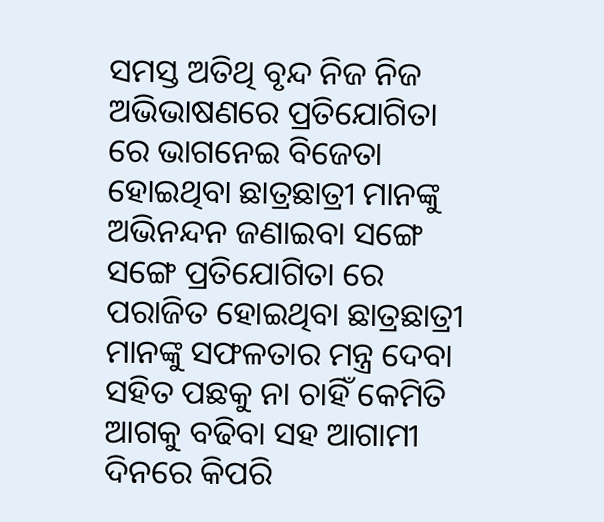ସମସ୍ତ ଅତିଥି ବୃନ୍ଦ ନିଜ ନିଜ ଅଭିଭାଷଣରେ ପ୍ରତିଯୋଗିତା ରେ ଭାଗନେଇ ବିଜେତା ହୋଇଥିବା ଛାତ୍ରଛାତ୍ରୀ ମାନଙ୍କୁ ଅଭିନନ୍ଦନ ଜଣାଇବା ସଙ୍ଗେ ସଙ୍ଗେ ପ୍ରତିଯୋଗିତା ରେ ପରାଜିତ ହୋଇଥିବା ଛାତ୍ରଛାତ୍ରୀ ମାନଙ୍କୁ ସଫଳତାର ମନ୍ତ୍ର ଦେବା ସହିତ ପଛକୁ ନା ଚାହିଁ କେମିତି ଆଗକୁ ବଢିବା ସହ ଆଗାମୀ ଦିନରେ କିପରି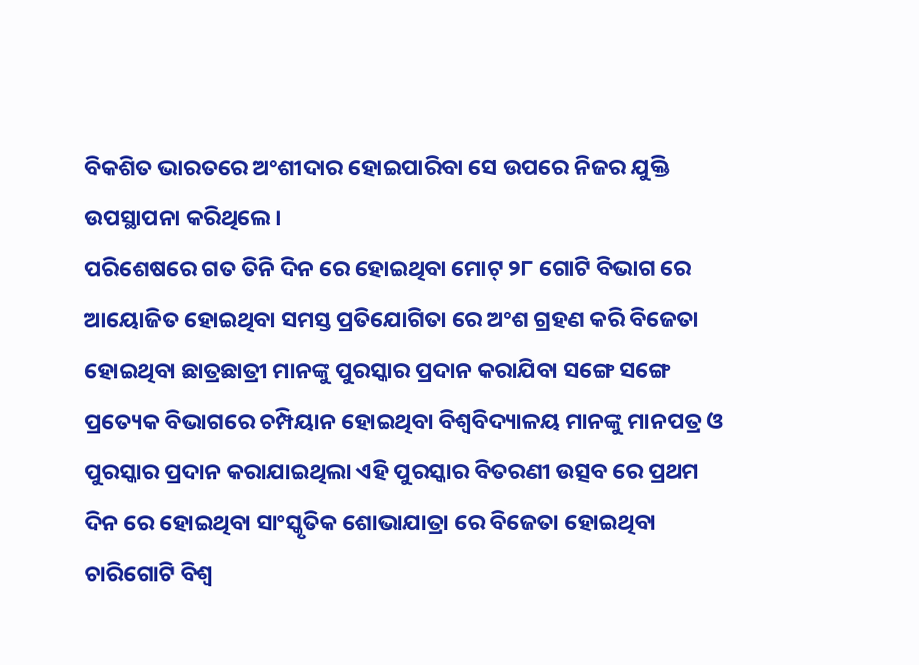ବିକଶିତ ଭାରତରେ ଅଂଶୀଦାର ହୋଇପାରିବା ସେ ଉପରେ ନିଜର ଯୁକ୍ତି ଉପସ୍ଥାପନା କରିଥିଲେ ।
ପରିଶେଷରେ ଗତ ତିନି ଦିନ ରେ ହୋଇଥିବା ମୋଟ୍ ୨୮ ଗୋଟି ବିଭାଗ ରେ ଆୟୋଜିତ ହୋଇଥିବା ସମସ୍ତ ପ୍ରତିଯୋଗିତା ରେ ଅଂଶ ଗ୍ରହଣ କରି ବିଜେତା ହୋଇଥିବା ଛାତ୍ରଛାତ୍ରୀ ମାନଙ୍କୁ ପୁରସ୍କାର ପ୍ରଦାନ କରାଯିବା ସଙ୍ଗେ ସଙ୍ଗେ ପ୍ରତ୍ୟେକ ବିଭାଗରେ ଚମ୍ପିୟାନ ହୋଇଥିବା ବିଶ୍ଵବିଦ୍ୟାଳୟ ମାନଙ୍କୁ ମାନପତ୍ର ଓ ପୁରସ୍କାର ପ୍ରଦାନ କରାଯାଇଥିଲା ଏହି ପୁରସ୍କାର ବିତରଣୀ ଉତ୍ସବ ରେ ପ୍ରଥମ ଦିନ ରେ ହୋଇଥିବା ସାଂସ୍କୃତିକ ଶୋଭାଯାତ୍ରା ରେ ବିଜେତା ହୋଇଥିବା ଚାରିଗୋଟି ବିଶ୍ଵ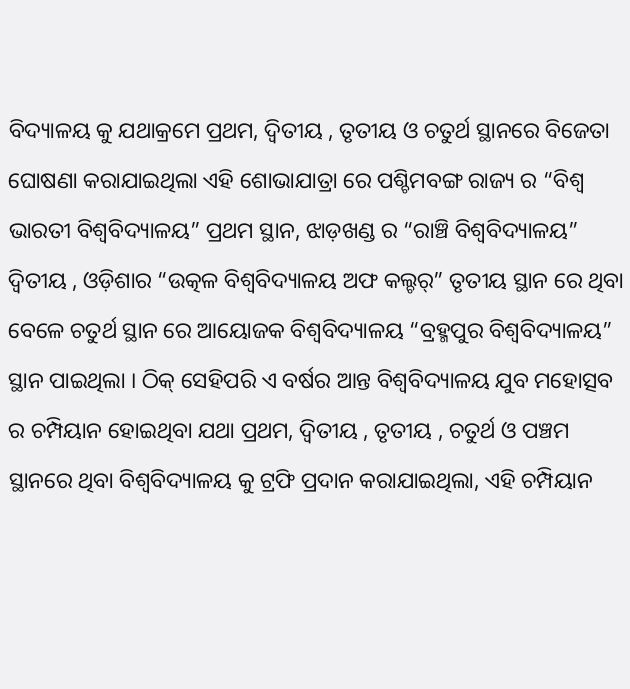ବିଦ୍ୟାଳୟ କୁ ଯଥାକ୍ରମେ ପ୍ରଥମ, ଦ୍ଵିତୀୟ , ତୃତୀୟ ଓ ଚତୁର୍ଥ ସ୍ଥାନରେ ବିଜେତା ଘୋଷଣା କରାଯାଇଥିଲା ଏହି ଶୋଭାଯାତ୍ରା ରେ ପଶ୍ଚିମବଙ୍ଗ ରାଜ୍ୟ ର “ବିଶ୍ଵ ଭାରତୀ ବିଶ୍ଵବିଦ୍ୟାଳୟ” ପ୍ରଥମ ସ୍ଥାନ, ଝାଡ଼ଖଣ୍ଡ ର “ରାଞ୍ଚି ବିଶ୍ଵବିଦ୍ୟାଳୟ” ଦ୍ୱିତୀୟ , ଓଡ଼ିଶାର “ଉତ୍କଳ ବିଶ୍ଵବିଦ୍ୟାଳୟ ଅଫ କଲ୍ଚର୍” ତୃତୀୟ ସ୍ଥାନ ରେ ଥିବା ବେଳେ ଚତୁର୍ଥ ସ୍ଥାନ ରେ ଆୟୋଜକ ବିଶ୍ଵବିଦ୍ୟାଳୟ “ବ୍ରହ୍ମପୁର ବିଶ୍ଵବିଦ୍ୟାଳୟ” ସ୍ଥାନ ପାଇଥିଲା । ଠିକ୍ ସେହିପରି ଏ ବର୍ଷର ଆନ୍ତ ବିଶ୍ୱବିଦ୍ୟାଳୟ ଯୁବ ମହୋତ୍ସବ ର ଚମ୍ପିୟାନ ହୋଇଥିବା ଯଥା ପ୍ରଥମ, ଦ୍ଵିତୀୟ , ତୃତୀୟ , ଚତୁର୍ଥ ଓ ପଞ୍ଚମ ସ୍ଥାନରେ ଥିବା ବିଶ୍ଵବିଦ୍ୟାଳୟ କୁ ଟ୍ରଫି ପ୍ରଦାନ କରାଯାଇଥିଲା, ଏହି ଚମ୍ପିୟାନ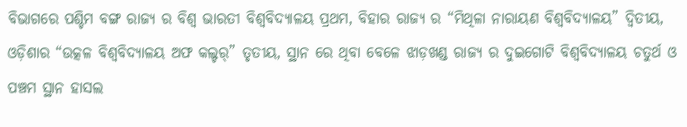ବିଭାଗରେ ପଶ୍ଚିମ ବଙ୍ଗ ରାଜ୍ୟ ର ବିଶ୍ଵ ଭାରତୀ ବିଶ୍ଵବିଦ୍ୟାଳୟ ପ୍ରଥମ, ବିହାର ରାଜ୍ୟ ର “ମିଥିଳା ନାରାୟଣ ବିଶ୍ଵବିଦ୍ୟାଳୟ” ଦ୍ଵିତୀୟ, ଓଡ଼ିଶାର “ଉତ୍କଳ ବିଶ୍ଵବିଦ୍ୟାଳୟ ଅଫ କଲ୍ଚର୍” ତୃତୀୟ, ସ୍ଥାନ ରେ ଥିବା ବେଳେ ଝାଡ଼ଖଣ୍ଡ ରାଜ୍ୟ ର ଦୁଇଗୋଟି ବିଶ୍ଵବିଦ୍ୟାଳୟ ଚତୁର୍ଥ ଓ ପଞ୍ଚମ ସ୍ଥାନ ହାସଲ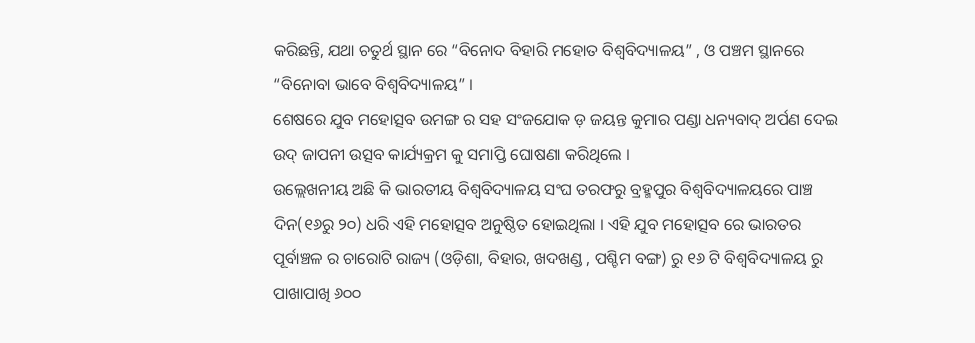କରିଛନ୍ତି, ଯଥା ଚତୁର୍ଥ ସ୍ଥାନ ରେ “ବିନୋଦ ବିହାରି ମହୋତ ବିଶ୍ଵବିଦ୍ୟାଳୟ” , ଓ ପଞ୍ଚମ ସ୍ଥାନରେ “ବିନୋବା ଭାବେ ବିଶ୍ଵବିଦ୍ୟାଳୟ” ।
ଶେଷରେ ଯୁବ ମହୋତ୍ସବ ଉମଙ୍ଗ ର ସହ ସଂଜଯୋକ ଡ଼ ଜୟନ୍ତ କୁମାର ପଣ୍ଡା ଧନ୍ୟବାଦ୍ ଅର୍ପଣ ଦେଇ ଉଦ୍ ଜାପନୀ ଉତ୍ସବ କାର୍ଯ୍ୟକ୍ରମ କୁ ସମାପ୍ତି ଘୋଷଣା କରିଥିଲେ ।
ଉଲ୍ଲେଖନୀୟ ଅଛି କି ଭାରତୀୟ ବିଶ୍ୱବିଦ୍ୟାଳୟ ସଂଘ ତରଫରୁ ବ୍ରହ୍ମପୁର ବିଶ୍ୱବିଦ୍ୟାଳୟରେ ପାଞ୍ଚ ଦିନ(୧୬ରୁ ୨୦) ଧରି ଏହି ମହୋତ୍ସବ ଅନୁଷ୍ଠିତ ହୋଇଥିଲା । ଏହି ଯୁବ ମହୋତ୍ସବ ରେ ଭାରତର ପୂର୍ବାଞ୍ଚଳ ର ଚାରୋଟି ରାଜ୍ୟ (ଓଡ଼ିଶା, ବିହାର, ଖଦଖଣ୍ଡ , ପଶ୍ଚିମ ବଙ୍ଗ) ରୁ ୧୬ ଟି ବିଶ୍ଵବିଦ୍ୟାଳୟ ରୁ ପାଖାପାଖି ୬୦୦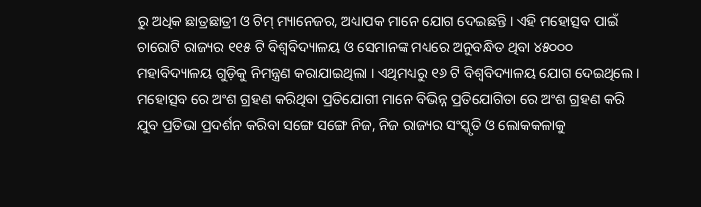ରୁ ଅଧିକ ଛାତ୍ରଛାତ୍ରୀ ଓ ଟିମ୍ ମ୍ୟାନେଜର, ଅଧ୍ୟାପକ ମାନେ ଯୋଗ ଦେଇଛନ୍ତି । ଏହି ମହୋତ୍ସବ ପାଇଁ ଚାରୋଟି ରାଜ୍ୟର ୧୧୫ ଟି ବିଶ୍ଵବିଦ୍ୟାଳୟ ଓ ସେମାନଙ୍କ ମଧ୍ୟରେ ଅନୁବନ୍ଧିତ ଥିବା ୪୫୦୦୦ ମହାବିଦ୍ୟାଳୟ ଗୁଡ଼ିକୁ ନିମନ୍ତ୍ରଣ କରାଯାଇଥିଲା । ଏଥିମଧ୍ୟରୁ ୧୬ ଟି ବିଶ୍ଵବିଦ୍ୟାଳୟ ଯୋଗ ଦେଇଥିଲେ । ମହୋତ୍ସବ ରେ ଅଂଶ ଗ୍ରହଣ କରିଥିବା ପ୍ରତିଯୋଗୀ ମାନେ ବିଭିନ୍ନ ପ୍ରତିଯୋଗିତା ରେ ଅଂଶ ଗ୍ରହଣ କରି ଯୁବ ପ୍ରତିଭା ପ୍ରଦର୍ଶନ କରିବା ସଙ୍ଗେ ସଙ୍ଗେ ନିଜ, ନିଜ ରାଜ୍ୟର ସଂସ୍କୃତି ଓ ଲୋକକଳାକୁ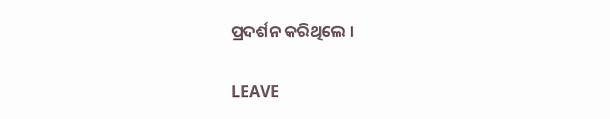ପ୍ରଦର୍ଶନ କରିଥିଲେ ।

LEAVE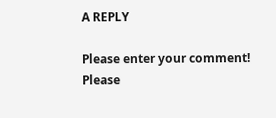A REPLY

Please enter your comment!
Please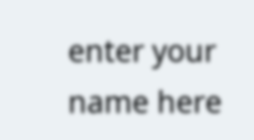enter your name here